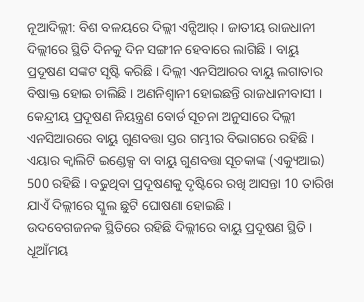ନୂଆଦିଲ୍ଲୀ: ବିଶ ବଳୟରେ ଦିଲ୍ଲୀ ଏନ୍ସିଆର୍ । ଜାତୀୟ ରାଜଧାନୀ ଦିଲ୍ଲୀରେ ସ୍ଥିତି ଦିନକୁ ଦିନ ସଙ୍ଗୀନ ହେବାରେ ଲାଗିଛି । ବାୟୁ ପ୍ରଦୂଷଣ ସଙ୍କଟ ସୃଷ୍ଟି କରିଛି । ଦିଲ୍ଲୀ ଏନସିଆରର ବାୟୁ ଲଗାତାର ବିଷାକ୍ତ ହୋଇ ଚାଲିଛି । ଅଣନିଶ୍ବାନୀ ହୋଇଛନ୍ତି ରାଜଧାନୀବାସୀ । କେନ୍ଦ୍ରୀୟ ପ୍ରଦୂଷଣ ନିୟନ୍ତ୍ରଣ ବୋର୍ଡ ସୂଚନା ଅନୁସାରେ ଦିଲ୍ଲୀ ଏନସିଆରରେ ବାୟୁ ଗୁଣବତ୍ତା ସ୍ତର ଗମ୍ଭୀର ବିଭାଗରେ ରହିଛି । ଏୟାର କ୍ବାଲିଟି ଇଣ୍ଡେକ୍ସ ବା ବାୟୁ ଗୁଣବତ୍ତା ସୂଚକାଙ୍କ (ଏକ୍ୟୁଆଇ) 500 ରହିଛି । ବଢୁଥିବା ପ୍ରଦୂଷଣକୁ ଦୃଷ୍ଟିରେ ରଖି ଆସନ୍ତା 10 ତାରିଖ ଯାଏଁ ଦିଲ୍ଲୀରେ ସ୍କୁଲ ଛୁଟି ଘୋଷଣା ହୋଇଛି ।
ଉଦବେଗଜନକ ସ୍ଥିତିରେ ରହିଛି ଦିଲ୍ଲୀରେ ବାୟୁ ପ୍ରଦୂଷଣ ସ୍ଥିତି । ଧୂଆଁମୟ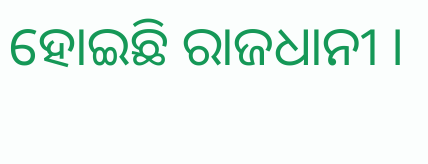ହୋଇଛି ରାଜଧାନୀ ।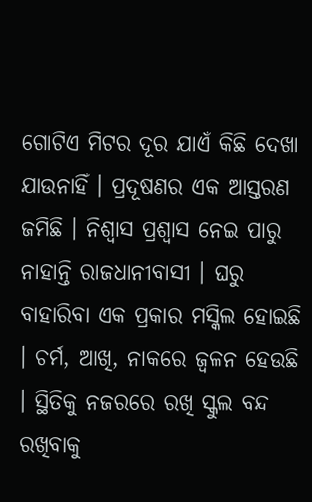ଗୋଟିଏ ମିଟର ଦୂର ଯାଏଁ କିଛି ଦେଖା ଯାଉନାହିଁ । ପ୍ରଦୂଷଣର ଏକ ଆସ୍ତରଣ ଜମିଛି । ନିଶ୍ବାସ ପ୍ରଶ୍ବାସ ନେଇ ପାରୁ ନାହାନ୍ତି ରାଜଧାନୀବାସୀ । ଘରୁ ବାହାରିବା ଏକ ପ୍ରକାର ମସ୍କିଲ ହୋଇଛି । ଚର୍ମ, ଆଖି, ନାକରେ ଜ୍ବଳନ ହେଉଛି । ସ୍ଥିତିକୁ ନଜରରେ ରଖି ସ୍କୁଲ ବନ୍ଦ ରଖିବାକୁ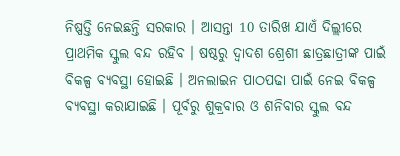ନିଷ୍ପତ୍ତି ନେଇଛନ୍ତି ସରକାର । ଆସନ୍ତା 10 ତାରିଖ ଯାଏଁ ଦିଲ୍ଲୀରେ ପ୍ରାଥମିକ ସ୍କୁଲ ବନ୍ଦ ରହିବ । ଷଷ୍ଠରୁ ଦ୍ବାଦଶ ଶ୍ରେଶୀ ଛାତ୍ରଛାତ୍ରୀଙ୍କ ପାଇଁ ବିକଳ୍ପ ବ୍ୟବସ୍ଥା ହୋଇଛି । ଅନଲାଇନ ପାଠପଢା ପାଇଁ ନେଇ ବିକଳ୍ପ ବ୍ୟବସ୍ଥା କରାଯାଇଛି । ପୂର୍ବରୁ ଶୁକ୍ରବାର ଓ ଶନିବାର ସ୍କୁଲ ବନ୍ଦ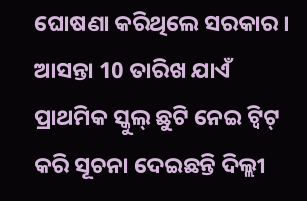ଘୋଷଣା କରିଥିଲେ ସରକାର । ଆସନ୍ତା 10 ତାରିଖ ଯାଏଁ ପ୍ରାଥମିକ ସ୍କୁଲ୍ ଛୁଟି ନେଇ ଟ୍ବିଟ୍ କରି ସୂଚନା ଦେଇଛନ୍ତି ଦିଲ୍ଲୀ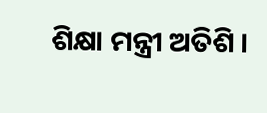ଶିକ୍ଷା ମନ୍ତ୍ରୀ ଅତିଶି ।